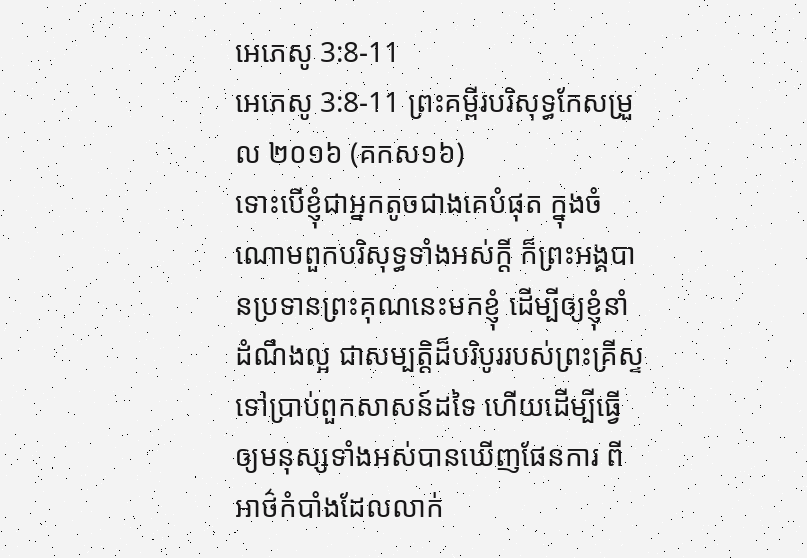អេភេសូ 3:8-11
អេភេសូ 3:8-11 ព្រះគម្ពីរបរិសុទ្ធកែសម្រួល ២០១៦ (គកស១៦)
ទោះបើខ្ញុំជាអ្នកតូចជាងគេបំផុត ក្នុងចំណោមពួកបរិសុទ្ធទាំងអស់ក្តី ក៏ព្រះអង្គបានប្រទានព្រះគុណនេះមកខ្ញុំ ដើម្បីឲ្យខ្ញុំនាំដំណឹងល្អ ជាសម្បត្តិដ៏បរិបូររបស់ព្រះគ្រីស្ទ ទៅប្រាប់ពួកសាសន៍ដទៃ ហើយដើម្បីធ្វើឲ្យមនុស្សទាំងអស់បានឃើញផែនការ ពីអាថ៌កំបាំងដែលលាក់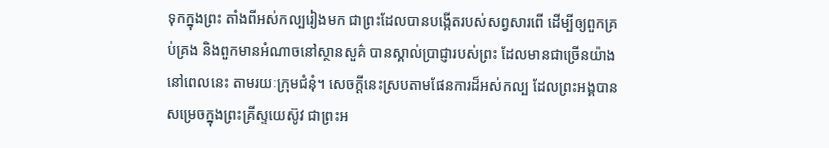ទុកក្នុងព្រះ តាំងពីអស់កល្បរៀងមក ជាព្រះដែលបានបង្កើតរបស់សព្វសារពើ ដើម្បីឲ្យពួកគ្រប់គ្រង និងពួកមានអំណាចនៅស្ថានសួគ៌ បានស្គាល់ប្រាជ្ញារបស់ព្រះ ដែលមានជាច្រើនយ៉ាងនៅពេលនេះ តាមរយៈក្រុមជំនុំ។ សេចក្តីនេះស្របតាមផែនការដ៏អស់កល្ប ដែលព្រះអង្គបានសម្រេចក្នុងព្រះគ្រីស្ទយេស៊ូវ ជាព្រះអ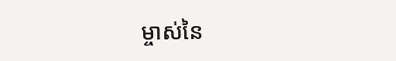ម្ចាស់នៃ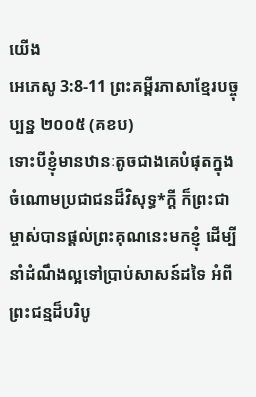យើង
អេភេសូ 3:8-11 ព្រះគម្ពីរភាសាខ្មែរបច្ចុប្បន្ន ២០០៥ (គខប)
ទោះបីខ្ញុំមានឋានៈតូចជាងគេបំផុតក្នុងចំណោមប្រជាជនដ៏វិសុទ្ធ*ក្ដី ក៏ព្រះជាម្ចាស់បានផ្ដល់ព្រះគុណនេះមកខ្ញុំ ដើម្បីនាំដំណឹងល្អទៅប្រាប់សាសន៍ដទៃ អំពីព្រះជន្មដ៏បរិបូ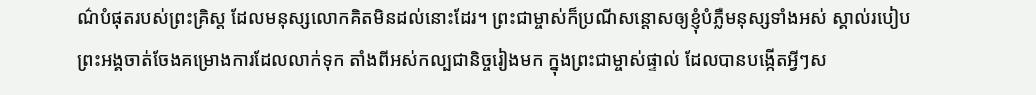ណ៌បំផុតរបស់ព្រះគ្រិស្ត ដែលមនុស្សលោកគិតមិនដល់នោះដែរ។ ព្រះជាម្ចាស់ក៏ប្រណីសន្ដោសឲ្យខ្ញុំបំភ្លឺមនុស្សទាំងអស់ ស្គាល់របៀបព្រះអង្គចាត់ចែងគម្រោងការដែលលាក់ទុក តាំងពីអស់កល្បជានិច្ចរៀងមក ក្នុងព្រះជាម្ចាស់ផ្ទាល់ ដែលបានបង្កើតអ្វីៗស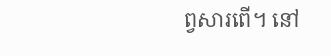ព្វសារពើ។ នៅ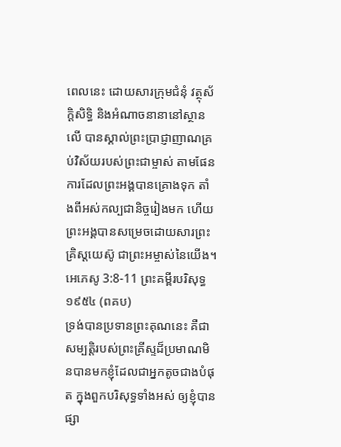ពេលនេះ ដោយសារក្រុមជំនុំ វត្ថុស័ក្តិសិទ្ធិ និងអំណាចនានានៅស្ថានលើ បានស្គាល់ព្រះប្រាជ្ញាញាណគ្រប់វិស័យរបស់ព្រះជាម្ចាស់ តាមផែនការដែលព្រះអង្គបានគ្រោងទុក តាំងពីអស់កល្បជានិច្ចរៀងមក ហើយព្រះអង្គបានសម្រេចដោយសារព្រះគ្រិស្តយេស៊ូ ជាព្រះអម្ចាស់នៃយើង។
អេភេសូ 3:8-11 ព្រះគម្ពីរបរិសុទ្ធ ១៩៥៤ (ពគប)
ទ្រង់បានប្រទានព្រះគុណនេះ គឺជាសម្បត្តិរបស់ព្រះគ្រីស្ទដ៏ប្រមាណមិនបានមកខ្ញុំដែលជាអ្នកតូចជាងបំផុត ក្នុងពួកបរិសុទ្ធទាំងអស់ ឲ្យខ្ញុំបានផ្សា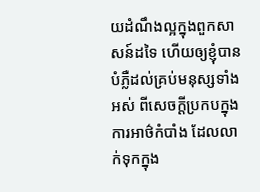យដំណឹងល្អក្នុងពួកសាសន៍ដទៃ ហើយឲ្យខ្ញុំបានបំភ្លឺដល់គ្រប់មនុស្សទាំងអស់ ពីសេចក្ដីប្រកបក្នុងការអាថ៌កំបាំង ដែលលាក់ទុកក្នុង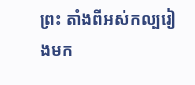ព្រះ តាំងពីអស់កល្បរៀងមក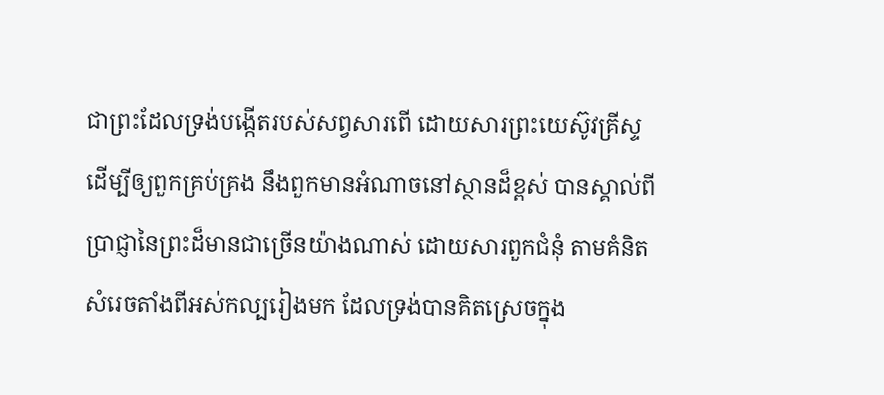ជាព្រះដែលទ្រង់បង្កើតរបស់សព្វសារពើ ដោយសារព្រះយេស៊ូវគ្រីស្ទ ដើម្បីឲ្យពួកគ្រប់គ្រង នឹងពួកមានអំណាចនៅស្ថានដ៏ខ្ពស់ បានស្គាល់ពីប្រាជ្ញានៃព្រះដ៏មានជាច្រើនយ៉ាងណាស់ ដោយសារពួកជំនុំ តាមគំនិតសំរេចតាំងពីអស់កល្បរៀងមក ដែលទ្រង់បានគិតស្រេចក្នុង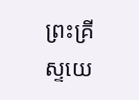ព្រះគ្រីស្ទយេ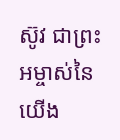ស៊ូវ ជាព្រះអម្ចាស់នៃយើង